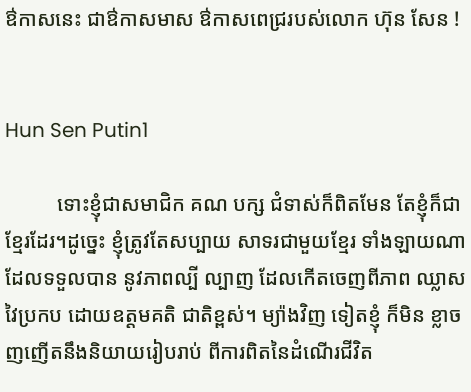ឳកាសនេះ ជាឳកាសមាស ឳកាសពេជ្ររបស់លោក ហ៊ុន សែន !


Hun Sen Putin1

          ទោះខ្ញុំជាសមាជិក គណ បក្ស ជំទាស់ក៏ពិតមែន តែខ្ញុំក៏ជា ខ្មែរដែរ។ដូច្នេះ ខ្ញុំត្រូវតែសប្បាយ សាទរជាមួយខ្មែរ ទាំងឡាយណា ដែលទទួលបាន នូវភាពល្បី ល្បាញ ដែលកើតចេញពីភាព ឈ្លាសវៃប្រកប ដោយឧត្តមគតិ ជាតិខ្ពស់។ ម្យ៉ាងវិញ ទៀតខ្ញុំ ក៏មិន ខ្លាច ញញើតនឹងនិយាយរៀបរាប់ ពីការពិតនៃដំណើរជីវិត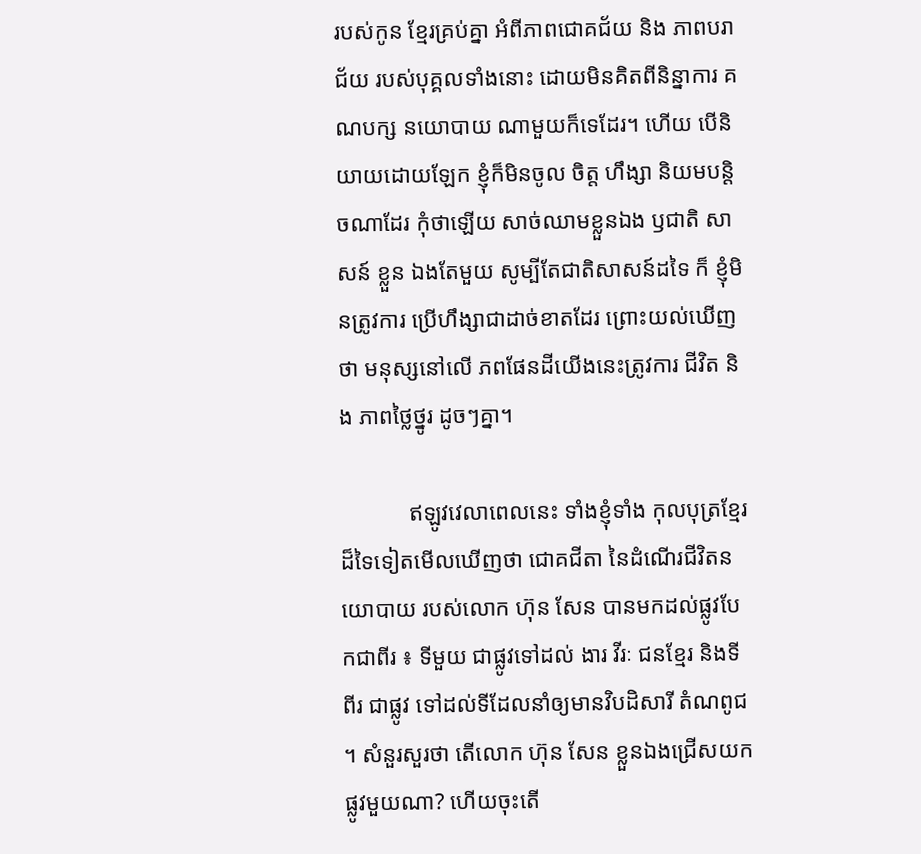របស់កូន ខ្មែរគ្រប់គ្នា អំពីភាពជោគជ័យ និង ភាពបរាជ័យ របស់បុគ្គលទាំងនោះ ដោយមិនគិតពីនិន្នាការ គណបក្ស នយោបាយ ណាមួយក៏ទេដែរ។ ហើយ បើនិយាយដោយឡែក ខ្ញុំក៏មិនចូល ចិត្ត ហឹង្សា និយមបន្តិចណាដែរ កុំថាឡើយ សាច់ឈាមខ្លួនឯង ឫជាតិ សាសន៍ ខ្លួន ឯងតែមួយ សូម្បីតែជាតិសាសន៍ដទៃ ក៏ ខ្ញុំមិនត្រូវការ ប្រើហឹង្សាជាដាច់ខាតដែរ ព្រោះយល់ឃើញថា មនុស្សនៅលើ ភពផែនដីយើងនេះត្រូវការ ជីវិត និង ភាពថ្លៃថ្នូរ ដូចៗគ្នា។

            ឥឡូវវេលាពេលនេះ ទាំងខ្ញុំទាំង កុលបុត្រខ្មែរ ដ៏ទៃទៀតមើលឃើញថា ជោគជីតា នៃដំណើរជីវិតនយោបាយ របស់លោក ហ៊ុន សែន បានមកដល់ផ្លូវបែកជាពីរ ៖ ទីមួយ ជាផ្លូវទៅដល់ ងារ វីរៈ ជនខ្មែរ និងទីពីរ ជាផ្លូវ ទៅដល់ទីដែលនាំឲ្យមានវិបដិសារី តំណពូជ ។ សំនួរសួរថា តើលោក ហ៊ុន សែន ខ្លួនឯងជ្រើសយកផ្លូវមួយណា? ហើយចុះតើ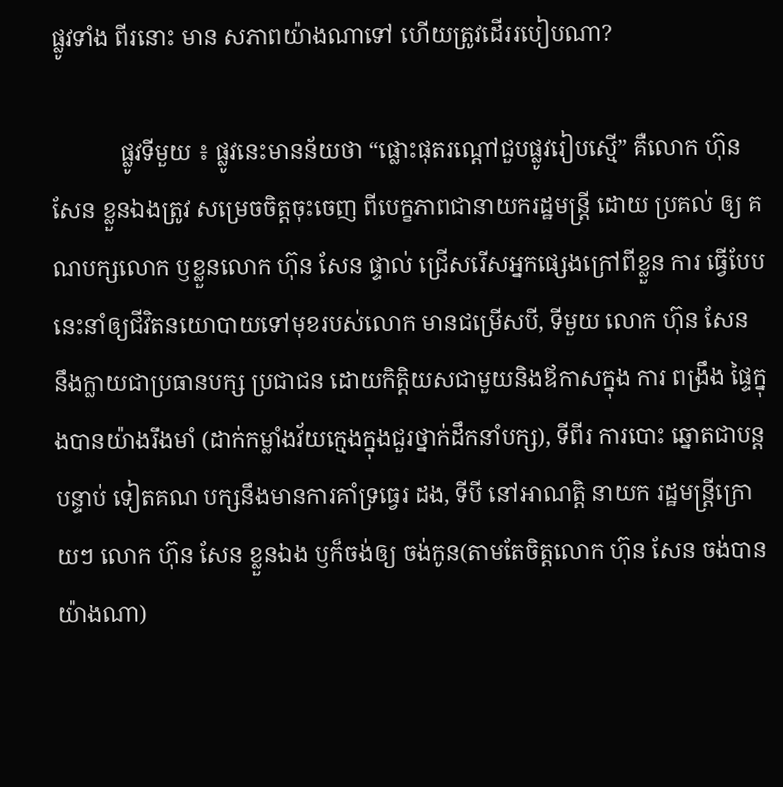ផ្លូវទាំង ពីរនោះ មាន សភាពយ៉ាងណាទៅ ហើយត្រូវដើររបៀបណា?

            ផ្លូវទីមួយ ៖ ផ្លូវនេះមានន័យថា “ផ្លោះផុតរណ្តៅជួបផ្លូវរៀបស្មើ” គឺលោក ហ៊ុន សែន ខ្លួនឯងត្រូវ សម្រេចចិត្តចុះចេញ ពីបេក្ខភាពជានាយករដ្ឋមន្រ្តី ដោយ ប្រគល់ ឲ្យ គណបក្សលោក ឫខ្លួនលោក ហ៊ុន សែន ផ្ទាល់ ជ្រើសរើសអ្នកផ្សេងក្រៅពីខ្លួន ការ ធ្វើបែបនេះនាំឲ្យជីវិតនយោបាយទៅមុខរបស់លោក មានជម្រើសបី, ទីមួយ លោក ហ៊ុន សែន នឹងក្លាយជាប្រធានបក្ស ប្រជាជន ដោយកិត្តិយសជាមួយនិងឪកាសក្នុង ការ ពង្រឹង ផ្ទៃក្នុងបានយ៉ាងរឹងមាំ (ដាក់កម្លាំងវ័យក្មេងក្នុងជួរថ្នាក់ដឹកនាំបក្ស), ទីពីរ ការបោះ ឆ្នោតជាបន្តបន្ទាប់ ទៀតគណ បក្សនឹងមានការគាំទ្រធ្វេរ ដង, ទីបី នៅអាណត្តិ នាយក រដ្ឋមន្រ្តីក្រោយៗ លោក ហ៊ុន សែន ខ្លួនឯង ឫក៏ចង់ឲ្យ ចង់កូន(តាមតែចិត្តលោក ហ៊ុន សែន ចង់បានយ៉ាងណា)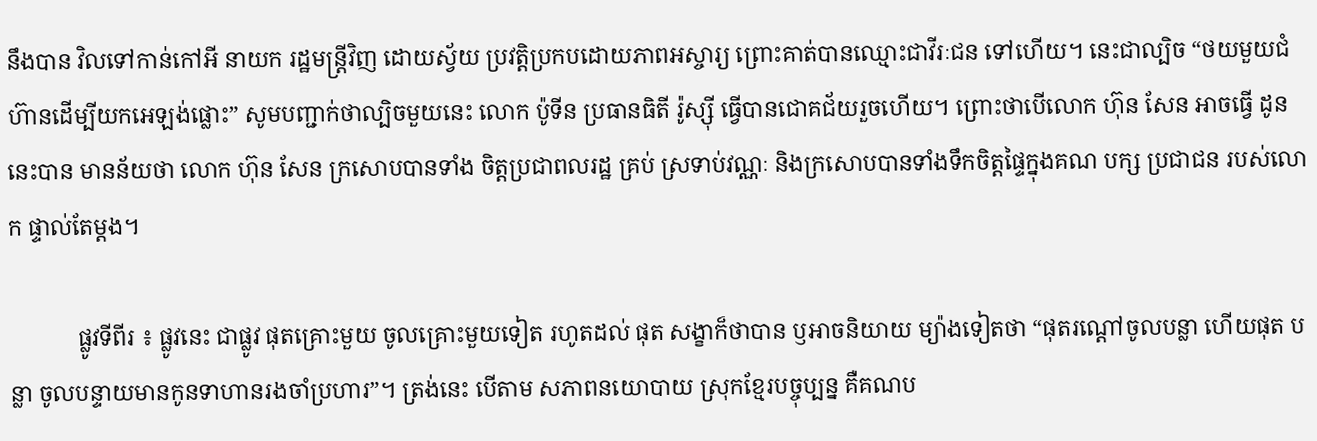នឹងបាន វិលទៅកាន់កៅអី នាយក រដ្ឋមន្រ្តីវិញ ដោយស្វ័យ ប្រវត្តិប្រកបដោយភាពអស្ចារ្យ ព្រោះគាត់បានឈ្មោះជាវីរៈជន ទៅហើយ។ នេះជាល្បិច “ថយមួយជំហ៊ានដើម្បីយកអេឡង់ផ្លោះ” សូមបញ្ជាក់ថាល្បិចមួយនេះ លោក ប៉ូទីន ប្រធានធិតី រ៉ូស្ស៊ី ធ្វើបានជោគជ័យរួចហើយ។ ព្រោះថាបើលោក ហ៊ុន សែន អាចធ្វើ ដូននេះបាន មានន័យថា លោក ហ៊ុន សែន ក្រសោបបានទាំង ចិត្តប្រជាពលរដ្ឋ គ្រប់ ស្រទាប់វណ្ណៈ និងក្រសោបបានទាំងទឹកចិត្តផ្ទៃក្នុងគណ បក្ស ប្រជាជន របស់លោក ផ្ទាល់តែម្តង។

            ផ្លូវទីពីរ ៖ ផ្លូវនេះ ជាផ្លូវ ផុតគ្រោះមួយ ចូលគ្រោះមួយទៀត រហូតដល់ ផុត សង្ខាក៏ថាបាន ឫអាចនិយាយ ម្យ៉ាងទៀតថា “ផុតរណ្តៅចូលបន្លា ហើយផុត បន្លា ចូលបន្ទាយមានកូនទាហានរងចាំប្រហារ”។ ត្រង់នេះ បើតាម សភាពនយោបាយ ស្រុកខ្មែរបច្ចុប្បន្ន គឺគណប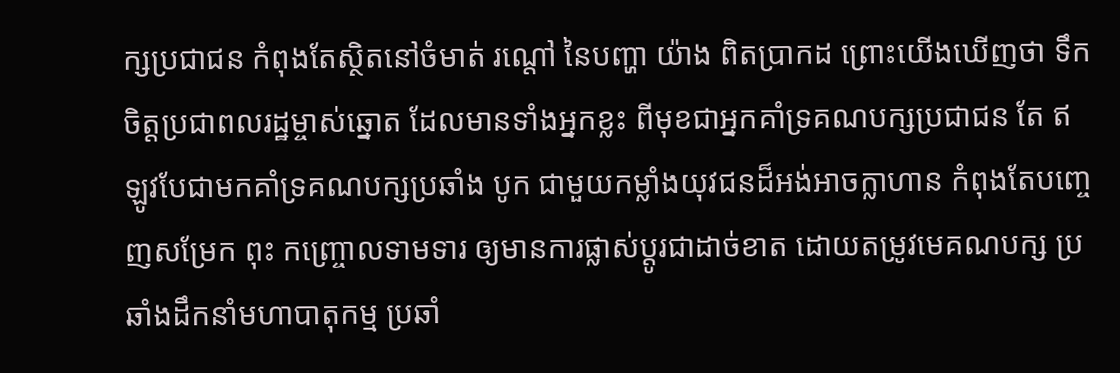ក្សប្រជាជន កំពុងតែស្ថិតនៅចំមាត់ រណ្តៅ នៃបញ្ហា យ៉ាង ពិតប្រាកដ ព្រោះយើងឃើញថា ទឹកចិត្តប្រជាពលរដ្ឋម្ចាស់ឆ្នោត ដែលមានទាំងអ្នកខ្លះ ពីមុខជាអ្នកគាំទ្រគណបក្សប្រជាជន តែ ឥឡូវបែជាមកគាំទ្រគណបក្សប្រឆាំង បូក ជាមួយកម្លាំងយុវជនដ៏អង់អាចក្លាហាន កំពុងតែបញ្ចេញសម្រែក ពុះ កញ្រ្ចោលទាមទារ ឲ្យមានការផ្លាស់ប្តូរជាដាច់ខាត ដោយតម្រូវមេគណបក្ស ប្រឆាំងដឹកនាំមហាបាតុកម្ម ប្រឆាំ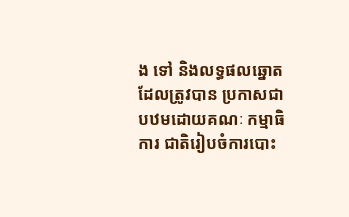ង ទៅ និងលទ្ធផលឆ្នោតដែលត្រូវបាន ប្រកាសជាបឋមដោយគណៈ កម្មាធិការ ជាតិរៀបចំការបោះ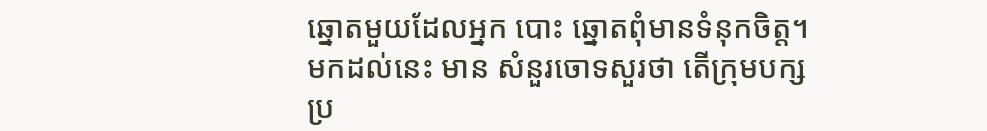ឆ្នោតមួយដែលអ្នក បោះ ឆ្នោតពុំមានទំនុកចិត្ត។ មកដល់នេះ មាន សំនួរចោទសួរថា តើក្រុមបក្សប្រ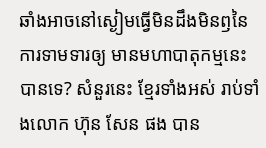ឆាំងអាចនៅស្ងៀមធ្វើមិនដឹងមិនឭនៃ ការទាមទារឲ្យ មានមហាបាតុកម្មនេះបានទេ? សំនួរនេះ ខ្មែរទាំងអស់ រាប់ទាំងលោក ហ៊ុន សែន ផង បាន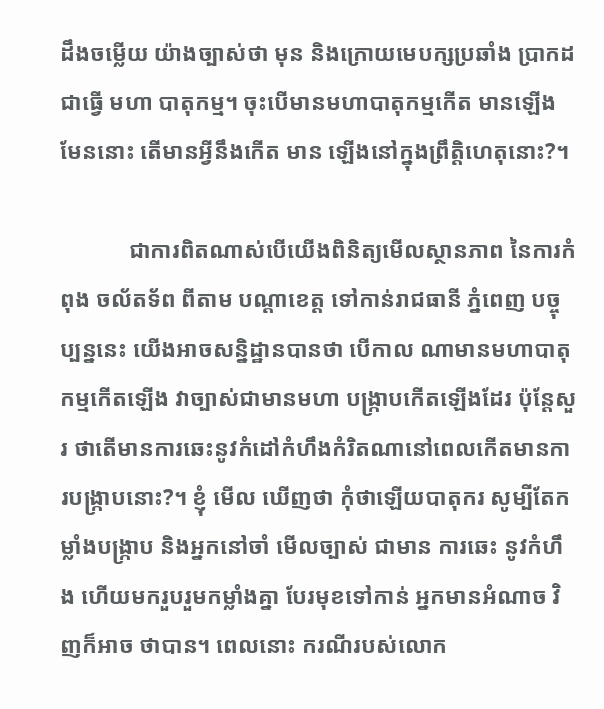ដឹងចម្លើយ យ៉ាងច្បាស់ថា មុន និងក្រោយមេបក្សប្រឆាំង ប្រាកដជាធ្វើ មហា បាតុកម្ម។ ចុះបើមានមហាបាតុកម្មកើត មានឡើង មែននោះ តើមានអ្វីនឹងកើត មាន ឡើងនៅក្នុងព្រឹត្តិហេតុនោះ?។

            ជាការពិតណាស់បើយើងពិនិត្យមើលស្ថានភាព នៃការកំពុង ចល័តទ័ព ពីតាម បណ្តាខេត្ត ទៅកាន់រាជធានី ភ្នំពេញ បច្ចុប្បន្ននេះ យើងអាចសន្និដ្ឋានបានថា បើកាល ណាមានមហាបាតុកម្មកើតឡើង វាច្បាស់ជាមានមហា បង្រ្កាបកើតឡើងដែរ ប៉ុន្តែសួរ ថាតើមានការឆេះនូវកំដៅកំហឹងកំរិតណានៅពេលកើតមានការបង្រ្កាបនោះ?។ ខ្ញុំ មើល ឃើញថា កុំថាឡើយបាតុករ សូម្បីតែកម្លាំងបង្រ្កាប និងអ្នកនៅចាំ មើលច្បាស់ ជាមាន ការឆេះ នូវកំហឹង ហើយមករួបរួមកម្លាំងគ្នា បែរមុខទៅកាន់ អ្នកមានអំណាច វិញក៏អាច ថាបាន។ ពេលនោះ ករណីរបស់លោក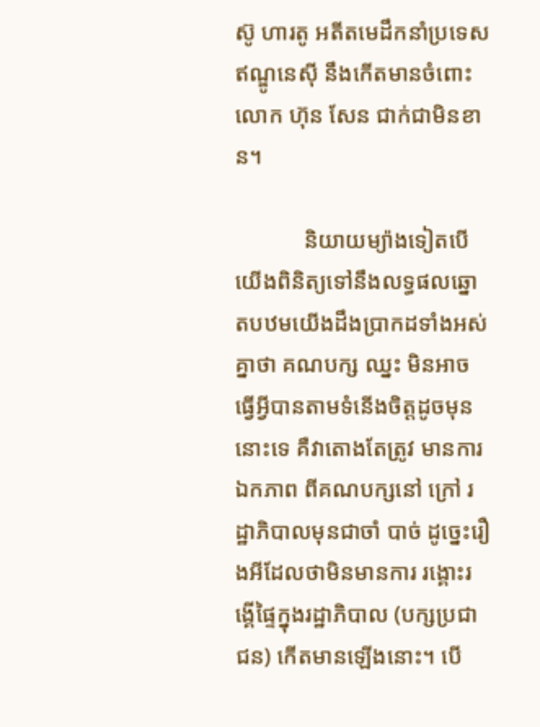ស៊ូ ហារតូ អតីតមេដឹកនាំប្រទេសឥណ្ឌូនេស៊ី នឹងកើតមានចំពោះលោក ហ៊ុន សែន ជាក់ជាមិនខាន។

            និយាយម្យ៉ាងទៀតបើយើងពិនិត្យទៅនឹងលទ្ធផលឆ្នោតបឋមយើងដឹងប្រាកដទាំងអស់គ្នាថា គណបក្ស ឈ្នះ មិនអាចធ្វើអ្វីបានតាមទំនើងចិត្តដូចមុននោះទេ គឺវាតោងតែត្រូវ មានការ ឯកភាព ពីគណបក្សនៅ ក្រៅ រដ្ឋាភិបាលមុនជាចាំ បាច់ ដូច្នេះរឿងអីដែលថាមិនមានការ រង្គោះរង្គើផ្ទៃក្នុងរដ្ឋាភិបាល (បក្សប្រជាជន) កើតមានឡើងនោះ។ បើ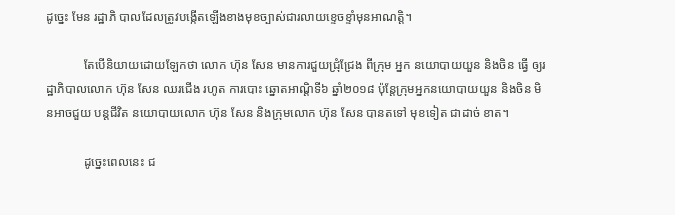ដូច្នេះ មែន រដ្ឋាភិ បាលដែលត្រូវបង្កើតឡើងខាងមុខច្បាស់ជារលាយខ្ទេចខ្ទាំមុនអាណត្តិ។

            តែបើនិយាយដោយឡែកថា លោក ហ៊ុន សែន មានការជួយជ្រុំជ្រែង ពីក្រុម អ្នក នយោបាយយួន និងចិន ធ្វើ ឲ្យរដ្ឋាភិបាលលោក ហ៊ុន សែន ឈរជើង រហូត ការបោះ ឆ្នោតអាណ្តិទី៦ ឆ្នាំ២០១៨ ប៉ុន្តែក្រុមអ្នកនយោបាយយួន និងចិន មិនអាចជួយ បន្តជីវិត នយោបាយលោក ហ៊ុន សែន និងក្រុមលោក ហ៊ុន សែន បានតទៅ មុខទៀត ជាដាច់ ខាត។

            ដូច្នេះពេលនេះ ជ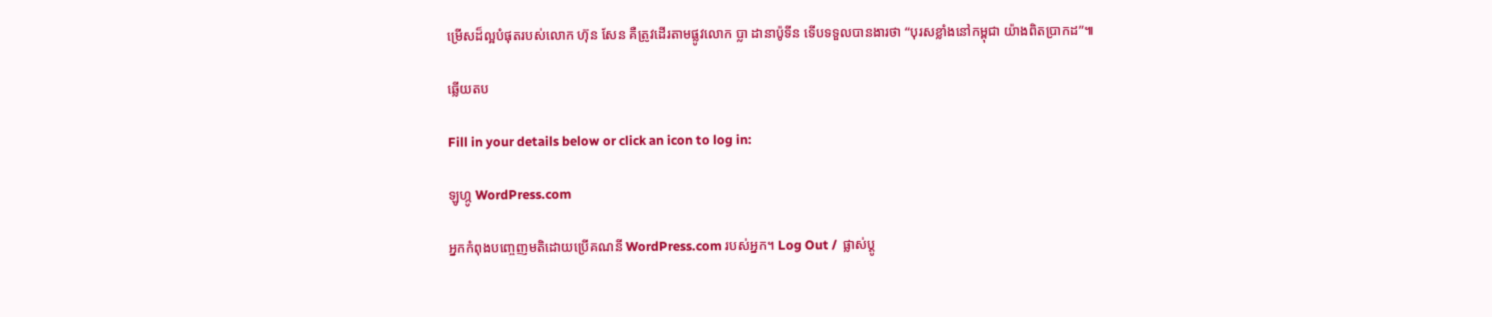ម្រើសដ៏ល្អបំផុតរបស់លោក ហ៊ុន សែន គឺត្រូវដើរតាមផ្លូវលោក ប្លា ដានាប៉ូទីន ទើបទទួលបានងារថា “បុរសខ្លាំងនៅកម្ពុជា យ៉ាងពិតប្រាកដ”៕

ឆ្លើយតប

Fill in your details below or click an icon to log in:

ឡូហ្កូ WordPress.com

អ្នកកំពុងបញ្ចេញមតិដោយប្រើគណនី WordPress.com របស់អ្នក។ Log Out /  ផ្លាស់ប្តូ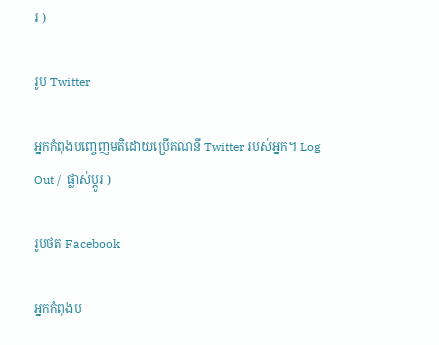រ )

រូប Twitter

អ្នកកំពុងបញ្ចេញមតិដោយប្រើគណនី Twitter របស់អ្នក។ Log Out /  ផ្លាស់ប្តូរ )

រូបថត Facebook

អ្នកកំពុងប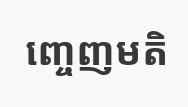ញ្ចេញមតិ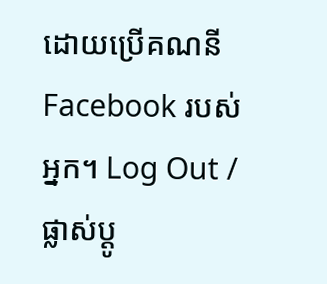ដោយប្រើគណនី Facebook របស់អ្នក។ Log Out /  ផ្លាស់ប្តូ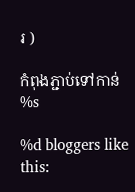រ )

កំពុងភ្ជាប់ទៅកាន់ %s

%d bloggers like this: